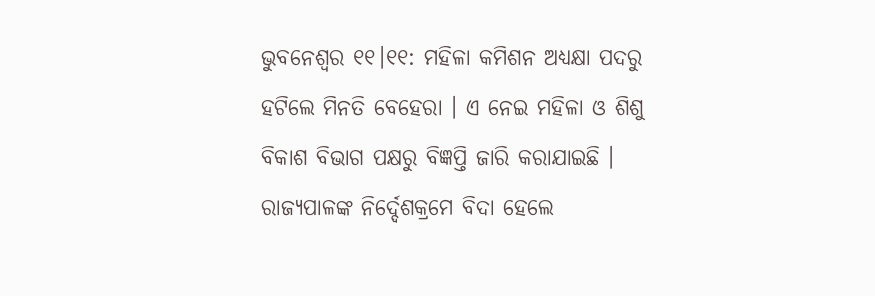ଭୁବନେଶ୍ବର ୧୧।୧୧: ମହିଳା କମିଶନ ଅଧ୍ୟକ୍ଷା ପଦରୁ ହଟିଲେ ମିନତି ବେହେରା । ଏ ନେଇ ମହିଳା ଓ ଶିଶୁ ବିକାଶ ବିଭାଗ ପକ୍ଷରୁ ବିଜ୍ଞପ୍ତି ଜାରି କରାଯାଇଛି । ରାଜ୍ୟପାଳଙ୍କ ନିର୍ଦ୍ଦେଶକ୍ରମେ ବିଦା ହେଲେ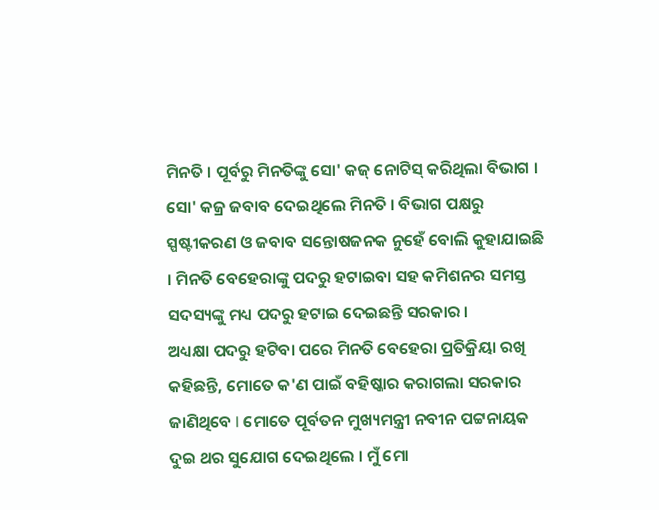ମିନତି । ପୂର୍ବରୁ ମିନତିଙ୍କୁ ସୋ' କଜ୍ ନୋଟିସ୍ କରିଥିଲା ବିଭାଗ । ସୋ' କଜ୍ର ଜବାବ ଦେଇଥିଲେ ମିନତି । ବିଭାଗ ପକ୍ଷରୁ ସ୍ପଷ୍ଟୀକରଣ ଓ ଜବାବ ସନ୍ତୋଷଜନକ ନୁହେଁ ବୋଲି କୁହାଯାଇଛି । ମିନତି ବେହେରାଙ୍କୁ ପଦରୁ ହଟାଇବା ସହ କମିଶନର ସମସ୍ତ ସଦସ୍ୟଙ୍କୁ ମଧ୍ୟ ପଦରୁ ହଟାଇ ଦେଇଛନ୍ତି ସରକାର ।
ଅଧ୍ୟକ୍ଷା ପଦରୁ ହଟିବା ପରେ ମିନତି ବେହେରା ପ୍ରତିକ୍ରିୟା ରଖି କହିଛନ୍ତି, ମୋତେ କ'ଣ ପାଇଁ ବହିଷ୍କାର କରାଗଲା ସରକାର ଜାଣିଥିବେ l ମୋତେ ପୂର୍ବତନ ମୁଖ୍ୟମନ୍ତ୍ରୀ ନବୀନ ପଟ୍ଟନାୟକ ଦୁଇ ଥର ସୁଯୋଗ ଦେଇଥିଲେ । ମୁଁ ମୋ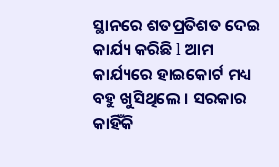ସ୍ଥାନରେ ଶତପ୍ରତିଶତ ଦେଇ କାର୍ଯ୍ୟ କରିଛି l ଆମ କାର୍ଯ୍ୟରେ ହାଇକୋର୍ଟ ମଧ୍ୟ ବହୁ ଖୁସିଥିଲେ । ସରକାର କାହିଁକି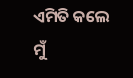ଏମିତି କଲେ ମୁଁ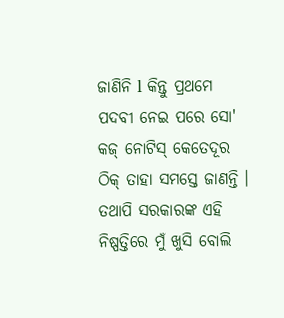ଜାଣିନି l କିନ୍ତୁ ପ୍ରଥମେ ପଦବୀ ନେଇ ପରେ ସୋ' କଜ୍ ନୋଟିସ୍ କେତେଦୂର ଠିକ୍ ତାହା ସମସ୍ତେ ଜାଣନ୍ତି । ତଥାପି ସରକାରଙ୍କ ଏହି ନିଷ୍ପତ୍ତିରେ ମୁଁ ଖୁସି ବୋଲି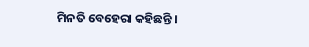ମିନତି ବେହେରା କହିଛନ୍ତି ।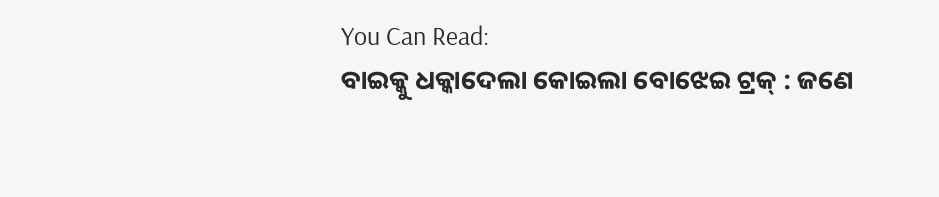You Can Read:
ବାଇକ୍କୁ ଧକ୍କାଦେଲା କୋଇଲା ବୋଝେଇ ଟ୍ରକ୍ : ଜଣେ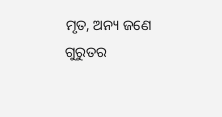ମୃତ, ଅନ୍ୟ ଜଣେ ଗୁରୁତର